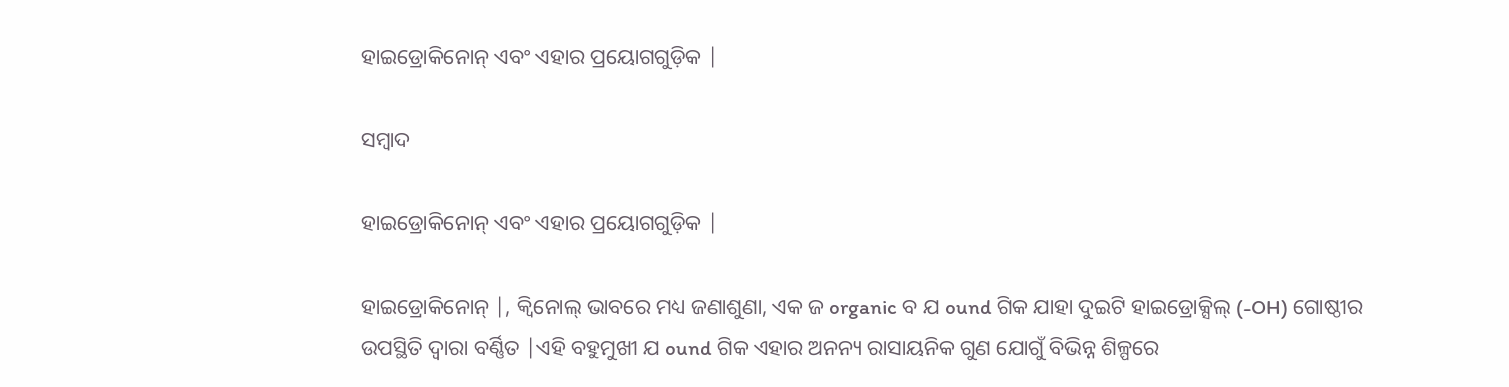ହାଇଡ୍ରୋକିନୋନ୍ ଏବଂ ଏହାର ପ୍ରୟୋଗଗୁଡ଼ିକ |

ସମ୍ବାଦ

ହାଇଡ୍ରୋକିନୋନ୍ ଏବଂ ଏହାର ପ୍ରୟୋଗଗୁଡ଼ିକ |

ହାଇଡ୍ରୋକିନୋନ୍ |, କ୍ୱିନୋଲ୍ ଭାବରେ ମଧ୍ୟ ଜଣାଶୁଣା, ଏକ ଜ organic ବ ଯ ound ଗିକ ଯାହା ଦୁଇଟି ହାଇଡ୍ରୋକ୍ସିଲ୍ (-OH) ଗୋଷ୍ଠୀର ଉପସ୍ଥିତି ଦ୍ୱାରା ବର୍ଣ୍ଣିତ |ଏହି ବହୁମୁଖୀ ଯ ound ଗିକ ଏହାର ଅନନ୍ୟ ରାସାୟନିକ ଗୁଣ ଯୋଗୁଁ ବିଭିନ୍ନ ଶିଳ୍ପରେ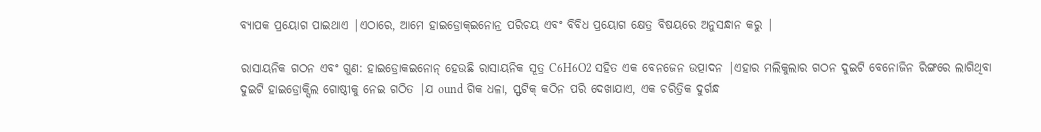ବ୍ୟାପକ ପ୍ରୟୋଗ ପାଇଥାଏ |ଏଠାରେ, ଆମେ ହାଇଡ୍ରୋକ୍ଇନୋନ୍ର ପରିଚୟ ଏବଂ ବିବିଧ ପ୍ରୟୋଗ କ୍ଷେତ୍ର ବିଷୟରେ ଅନୁସନ୍ଧାନ କରୁ |

ରାସାୟନିକ ଗଠନ ଏବଂ ଗୁଣ: ହାଇଡ୍ରୋକଇନୋନ୍ ହେଉଛି ରାସାୟନିକ ସୂତ୍ର C6H6O2 ସହିତ ଏକ ବେନଜେନ ଉତ୍ପାଦନ |ଏହାର ମଲିକୁଲାର ଗଠନ ଦୁଇଟି ବେନୋଜିନ ରିଙ୍ଗରେ ଲାଗିଥିବା ଦୁଇଟି ହାଇଡ୍ରୋକ୍ସିଲ ଗୋଷ୍ଠୀକୁ ନେଇ ଗଠିତ |ଯ ound ଗିକ ଧଳା, ସ୍ଫଟିକ୍ କଠିନ ପରି ଦେଖାଯାଏ, ଏକ ଚରିତ୍ରିକ ଦୁର୍ଗନ୍ଧ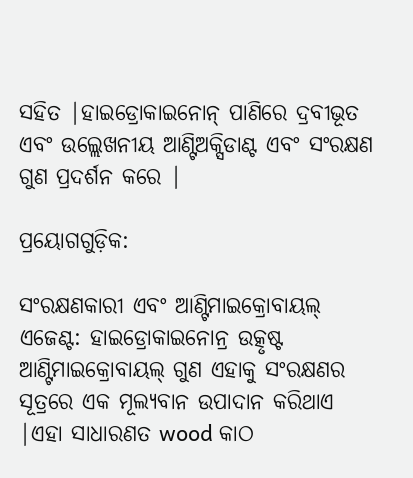ସହିତ |ହାଇଡ୍ରୋକାଇନୋନ୍ ପାଣିରେ ଦ୍ରବୀଭୂତ ଏବଂ ଉଲ୍ଲେଖନୀୟ ଆଣ୍ଟିଅକ୍ସିଡାଣ୍ଟ ଏବଂ ସଂରକ୍ଷଣ ଗୁଣ ପ୍ରଦର୍ଶନ କରେ |

ପ୍ରୟୋଗଗୁଡ଼ିକ:

ସଂରକ୍ଷଣକାରୀ ଏବଂ ଆଣ୍ଟିମାଇକ୍ରୋବାୟଲ୍ ଏଜେଣ୍ଟ: ହାଇଡ୍ରୋକାଇନୋନ୍ର ଉତ୍କୃଷ୍ଟ ଆଣ୍ଟିମାଇକ୍ରୋବାୟଲ୍ ଗୁଣ ଏହାକୁ ସଂରକ୍ଷଣର ସୂତ୍ରରେ ଏକ ମୂଲ୍ୟବାନ ଉପାଦାନ କରିଥାଏ |ଏହା ସାଧାରଣତ wood କାଠ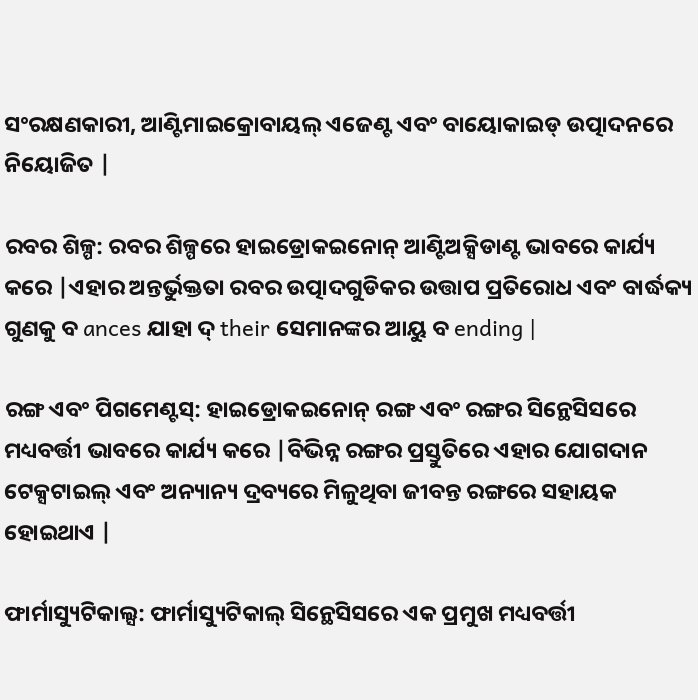ସଂରକ୍ଷଣକାରୀ, ଆଣ୍ଟିମାଇକ୍ରୋବାୟଲ୍ ଏଜେଣ୍ଟ ଏବଂ ବାୟୋକାଇଡ୍ ଉତ୍ପାଦନରେ ନିୟୋଜିତ |

ରବର ଶିଳ୍ପ: ରବର ଶିଳ୍ପରେ ହାଇଡ୍ରୋକଇନୋନ୍ ଆଣ୍ଟିଅକ୍ସିଡାଣ୍ଟ ଭାବରେ କାର୍ଯ୍ୟ କରେ |ଏହାର ଅନ୍ତର୍ଭୁକ୍ତତା ରବର ଉତ୍ପାଦଗୁଡିକର ଉତ୍ତାପ ପ୍ରତିରୋଧ ଏବଂ ବାର୍ଦ୍ଧକ୍ୟ ଗୁଣକୁ ବ ances ଯାହା ଦ୍ their ସେମାନଙ୍କର ଆୟୁ ବ ending |

ରଙ୍ଗ ଏବଂ ପିଗମେଣ୍ଟସ୍: ହାଇଡ୍ରୋକଇନୋନ୍ ରଙ୍ଗ ଏବଂ ରଙ୍ଗର ସିନ୍ଥେସିସରେ ମଧ୍ୟବର୍ତ୍ତୀ ଭାବରେ କାର୍ଯ୍ୟ କରେ |ବିଭିନ୍ନ ରଙ୍ଗର ପ୍ରସ୍ତୁତିରେ ଏହାର ଯୋଗଦାନ ଟେକ୍ସଟାଇଲ୍ ଏବଂ ଅନ୍ୟାନ୍ୟ ଦ୍ରବ୍ୟରେ ମିଳୁଥିବା ଜୀବନ୍ତ ରଙ୍ଗରେ ସହାୟକ ହୋଇଥାଏ |

ଫାର୍ମାସ୍ୟୁଟିକାଲ୍ସ: ଫାର୍ମାସ୍ୟୁଟିକାଲ୍ ସିନ୍ଥେସିସରେ ଏକ ପ୍ରମୁଖ ମଧ୍ୟବର୍ତ୍ତୀ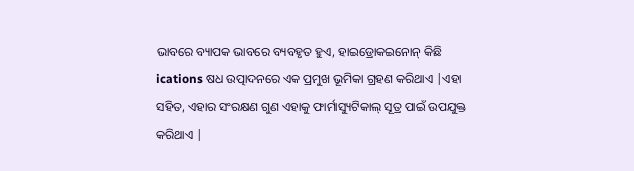ଭାବରେ ବ୍ୟାପକ ଭାବରେ ବ୍ୟବହୃତ ହୁଏ, ହାଇଡ୍ରୋକଇନୋନ୍ କିଛି ications ଷଧ ଉତ୍ପାଦନରେ ଏକ ପ୍ରମୁଖ ଭୂମିକା ଗ୍ରହଣ କରିଥାଏ |ଏହା ସହିତ, ଏହାର ସଂରକ୍ଷଣ ଗୁଣ ଏହାକୁ ଫାର୍ମାସ୍ୟୁଟିକାଲ୍ ସୂତ୍ର ପାଇଁ ଉପଯୁକ୍ତ କରିଥାଏ |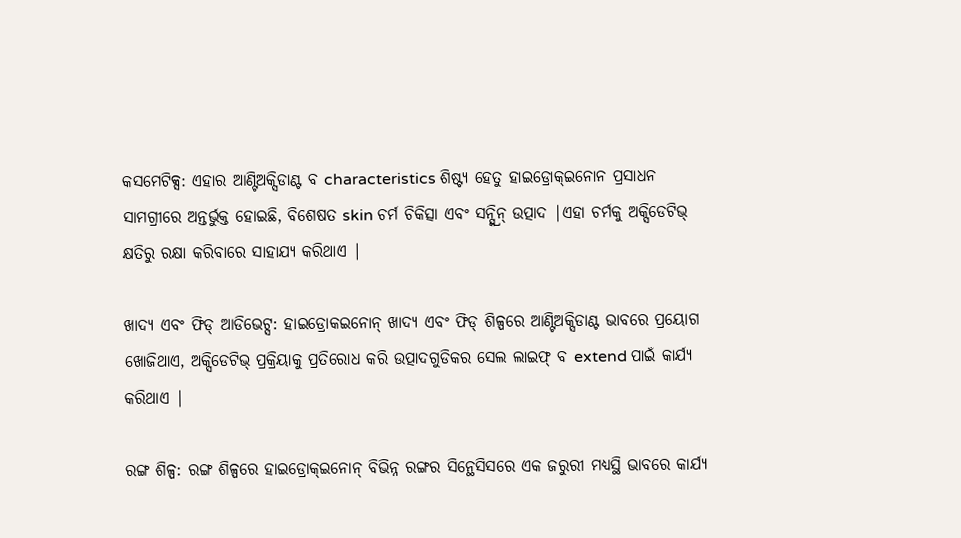କସମେଟିକ୍ସ: ଏହାର ଆଣ୍ଟିଅକ୍ସିଡାଣ୍ଟ ବ characteristics ଶିଷ୍ଟ୍ୟ ହେତୁ ହାଇଡ୍ରୋକ୍ଇନୋନ ପ୍ରସାଧନ ସାମଗ୍ରୀରେ ଅନ୍ତର୍ଭୁକ୍ତ ହୋଇଛି, ବିଶେଷତ skin ଚର୍ମ ଚିକିତ୍ସା ଏବଂ ସନ୍ସ୍କ୍ରିନ୍ ଉତ୍ପାଦ |ଏହା ଚର୍ମକୁ ଅକ୍ସିଡେଟିଭ୍ କ୍ଷତିରୁ ରକ୍ଷା କରିବାରେ ସାହାଯ୍ୟ କରିଥାଏ |

ଖାଦ୍ୟ ଏବଂ ଫିଡ୍ ଆଡିଭେଟ୍ସ: ହାଇଡ୍ରୋକଇନୋନ୍ ଖାଦ୍ୟ ଏବଂ ଫିଡ୍ ଶିଳ୍ପରେ ଆଣ୍ଟିଅକ୍ସିଡାଣ୍ଟ ଭାବରେ ପ୍ରୟୋଗ ଖୋଜିଥାଏ, ଅକ୍ସିଡେଟିଭ୍ ପ୍ରକ୍ରିୟାକୁ ପ୍ରତିରୋଧ କରି ଉତ୍ପାଦଗୁଡିକର ସେଲ ଲାଇଫ୍ ବ extend ପାଇଁ କାର୍ଯ୍ୟ କରିଥାଏ |

ରଙ୍ଗ ଶିଳ୍ପ: ରଙ୍ଗ ଶିଳ୍ପରେ ହାଇଡ୍ରୋକ୍ଇନୋନ୍ ବିଭିନ୍ନ ରଙ୍ଗର ସିନ୍ଥେସିସରେ ଏକ ଜରୁରୀ ମଧ୍ୟସ୍ଥି ଭାବରେ କାର୍ଯ୍ୟ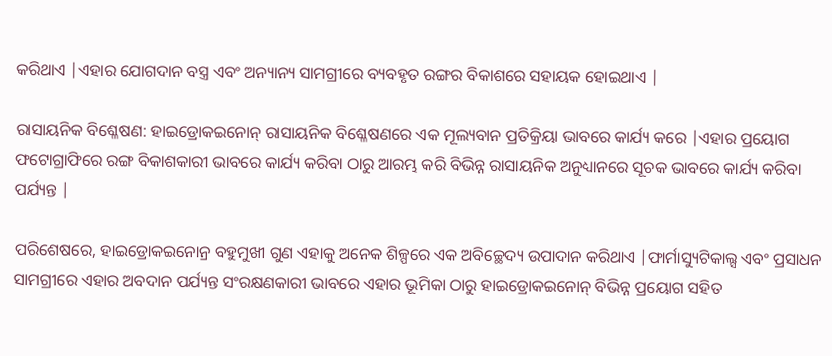କରିଥାଏ |ଏହାର ଯୋଗଦାନ ବସ୍ତ୍ର ଏବଂ ଅନ୍ୟାନ୍ୟ ସାମଗ୍ରୀରେ ବ୍ୟବହୃତ ରଙ୍ଗର ବିକାଶରେ ସହାୟକ ହୋଇଥାଏ |

ରାସାୟନିକ ବିଶ୍ଳେଷଣ: ହାଇଡ୍ରୋକଇନୋନ୍ ରାସାୟନିକ ବିଶ୍ଳେଷଣରେ ଏକ ମୂଲ୍ୟବାନ ପ୍ରତିକ୍ରିୟା ଭାବରେ କାର୍ଯ୍ୟ କରେ |ଏହାର ପ୍ରୟୋଗ ଫଟୋଗ୍ରାଫିରେ ରଙ୍ଗ ବିକାଶକାରୀ ଭାବରେ କାର୍ଯ୍ୟ କରିବା ଠାରୁ ଆରମ୍ଭ କରି ବିଭିନ୍ନ ରାସାୟନିକ ଅନୁଧ୍ୟାନରେ ସୂଚକ ଭାବରେ କାର୍ଯ୍ୟ କରିବା ପର୍ଯ୍ୟନ୍ତ |

ପରିଶେଷରେ, ହାଇଡ୍ରୋକଇନୋନ୍ର ବହୁମୁଖୀ ଗୁଣ ଏହାକୁ ଅନେକ ଶିଳ୍ପରେ ଏକ ଅବିଚ୍ଛେଦ୍ୟ ଉପାଦାନ କରିଥାଏ |ଫାର୍ମାସ୍ୟୁଟିକାଲ୍ସ ଏବଂ ପ୍ରସାଧନ ସାମଗ୍ରୀରେ ଏହାର ଅବଦାନ ପର୍ଯ୍ୟନ୍ତ ସଂରକ୍ଷଣକାରୀ ଭାବରେ ଏହାର ଭୂମିକା ଠାରୁ ହାଇଡ୍ରୋକଇନୋନ୍ ବିଭିନ୍ନ ପ୍ରୟୋଗ ସହିତ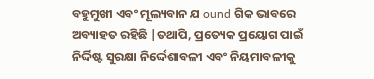ବହୁମୁଖୀ ଏବଂ ମୂଲ୍ୟବାନ ଯ ound ଗିକ ଭାବରେ ଅବ୍ୟାହତ ରହିଛି |ତଥାପି, ପ୍ରତ୍ୟେକ ପ୍ରୟୋଗ ପାଇଁ ନିର୍ଦ୍ଦିଷ୍ଟ ସୁରକ୍ଷା ନିର୍ଦ୍ଦେଶାବଳୀ ଏବଂ ନିୟମାବଳୀକୁ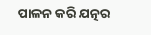ପାଳନ କରି ଯତ୍ନର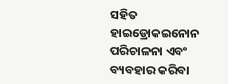ସହିତ ହାଇଡ୍ରୋକଇନୋନ ପରିଚାଳନା ଏବଂ ବ୍ୟବହାର କରିବା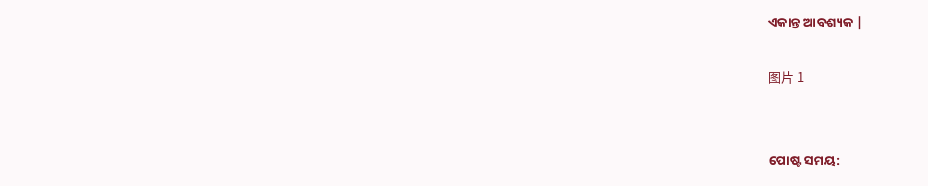ଏକାନ୍ତ ଆବଶ୍ୟକ |

图片 1


ପୋଷ୍ଟ ସମୟ: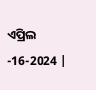ଏପ୍ରିଲ -16-2024 |